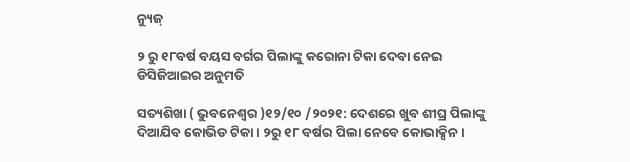ନ୍ୟୁଜ୍

୨ ରୁ ୧୮ବର୍ଷ ବୟସ ବର୍ଗର ପିଲାଙ୍କୁ କରୋନା ଟିକା ଦେବା ନେଇ ଡିସିଜିଆଇର ଅନୁମତି

ସତ୍ୟଶିଖା ( ଭୁବନେଶ୍ୱର )୧୨/୧୦ /୨୦୨୧: ଦେଶରେ ଖୁବ ଶୀଘ୍ର ପିଲାଙ୍କୁ ଦିଆଯିବ କୋଭିଡ ଟିକା । ୨ରୁ ୧୮ ବର୍ଷର ପିଲା ନେବେ କୋଭାକ୍ସିନ ।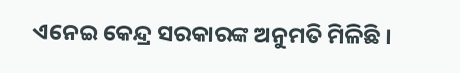ଏନେଇ କେନ୍ଦ୍ର ସରକାରଙ୍କ ଅନୁମତି ମିଳିଛି ।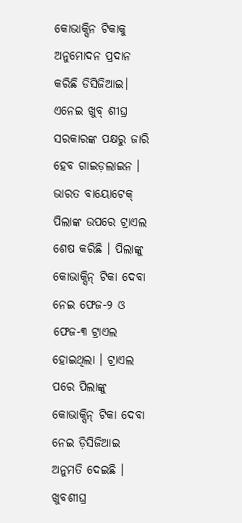କୋଭାକ୍ସିନ ଟିକାକୁ ଅନୁମୋଦନ ପ୍ରଦାନ କରିଛି ଡିସିଜିଆଇ। ଏନେଇ ଖୁବ୍ ଶୀଘ୍ର ସରକାରଙ୍କ ପକ୍ଷରୁ ଜାରି ହେବ ଗାଇଡ଼ଲାଇନ । ଭାରତ ବାୟୋଟେକ୍ ପିଲାଙ୍କ ଉପରେ ଟ୍ରାଏଲ ଶେଷ କରିଛି । ପିଲାଙ୍କୁ କୋଭାକ୍ସିନ୍ ଟିକା ଦେବା ନେଇ ଫେଜ-୨ ଓ ଫେଜ-୩ ଟ୍ରାଏଲ ହୋଇଥିଲା । ଟ୍ରାଏଲ ପରେ ପିଲାଙ୍କୁ କୋଭାକ୍ସିନ୍ ଟିକା ଦେବା ନେଇ ଡ଼ିସିଜିଆଇ ଅନୁମତି ଦେଇଛି । ଖୁବଶୀଘ୍ର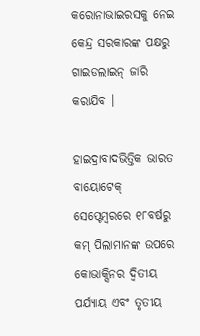କରୋନାଭାଇରସକୁ ନେଇ କେନ୍ଦ୍ର ସରକାରଙ୍କ ପକ୍ଷରୁ ଗାଇଡଲାଇନ୍ ଜାରି କରାଯିବ ।

ହାଇଦ୍ରାବାଦଭିତ୍ତିକ ଭାରତ ବାୟୋଟେକ୍ ସେପ୍ଟେମ୍ବରରେ ୧୮ବର୍ଷରୁ କମ୍ ପିଲାମାନଙ୍କ ଉପରେ କୋଭାକ୍ସିନର ଦ୍ୱିତୀୟ ପର୍ଯ୍ୟାୟ ଏବଂ ତୃତୀୟ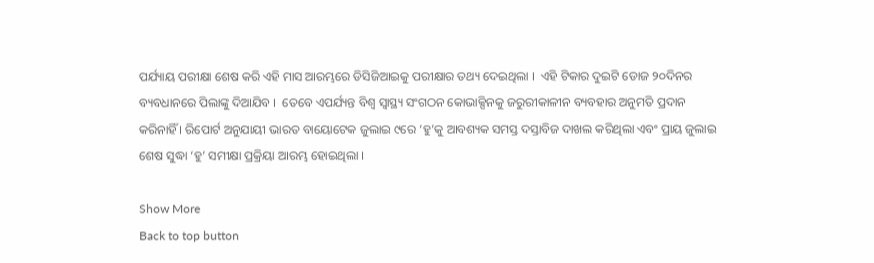ପର୍ଯ୍ୟାୟ ପରୀକ୍ଷା ଶେଷ କରି ଏହି ମାସ ଆରମ୍ଭରେ ଡିସିଜିଆଇକୁ ପରୀକ୍ଷାର ତଥ୍ୟ ଦେଇଥିଲା ।  ଏହି ଟିକାର ଦୁଇଟି ଡୋଜ ୨୦ଦିନର ବ୍ୟବଧାନରେ ପିଲାଙ୍କୁ ଦିଆଯିବ ।  ତେବେ ଏପର୍ଯ୍ୟନ୍ତ ବିଶ୍ବ ସ୍ବାସ୍ଥ୍ୟ ସଂଗଠନ କୋଭାକ୍ସିନକୁ ଜରୁରୀକାଳୀନ ବ୍ୟବହାର ଅନୁମତି ପ୍ରଦାନ କରିନାହିଁ । ରିପୋର୍ଟ ଅନୁଯାୟୀ ଭାରତ ବାୟୋଟେକ ଜୁଲାଇ ୯ରେ ‘ହୁ’କୁ ଆବଶ୍ୟକ ସମସ୍ତ ଦସ୍ତାବିଜ ଦାଖଲ କରିଥିଲା ଏବଂ ପ୍ରାୟ ଜୁଲାଇ ଶେଷ ସୁଦ୍ଧା ‘ହୁ’ ସମୀକ୍ଷା ପ୍ରକ୍ରିୟା ଆରମ୍ଭ ହୋଇଥିଲା ।

Show More
Back to top button